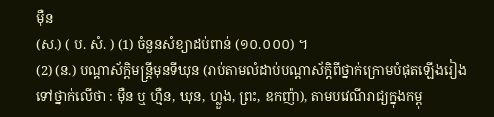ម៉ឺន
(ស.) ( ប. សំ. ) (1) ចំនួនសំខ្យាដប់ពាន់ (១០.០០០) ។
(2) (ន.) បណ្ដាស័ក្ដិមន្រ្តីមុនទីឃុន (រាប់តាមលំដាប់បណ្ដាស័ក្តិពីថ្នាក់ក្រោមបំផុតឡើងរៀងទៅថ្នាក់លើថា : ម៉ឺន ឬ ហ្មឺន, ឃុន, ហ្លួង, ព្រះ, ឧកញ៉ា), តាមបវេណីរាជ្យក្នុងកម្ពុ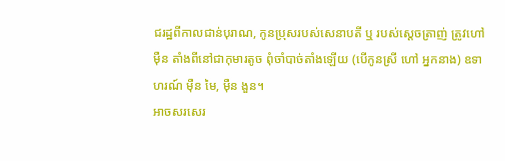ជរដ្ឋពីកាលជាន់បុរាណ, កូនប្រុសរបស់សេនាបតី ឬ របស់ស្ដេចត្រាញ់ ត្រូវហៅ ម៉ឺន តាំងពីនៅជាកុមារតូច ពុំចាំបាច់តាំងឡើយ (បើកូនស្រី ហៅ អ្នកនាង) ឧទាហរណ៍ ម៉ឺន មៃ, ម៉ឺន ងួន។
អាចសរសេរ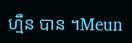ហ្មឺន បាន ។Meun